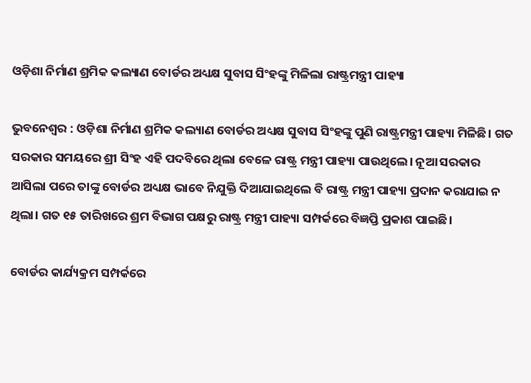ଓଡ଼ିଶା ନିର୍ମାଣ ଶ୍ରମିକ କଲ୍ୟାଣ ବୋର୍ଡର ଅଧ୍ୟକ୍ଷ ସୁବାସ ସିଂହଙ୍କୁ ମିଳିଲା ରାଷ୍ଟ୍ରମନ୍ତ୍ରୀ ପାହ୍ୟା

ଭୁବନେଶ୍ବର : ଓଡ଼ିଶା ନିର୍ମାଣ ଶ୍ରମିକ କଲ୍ୟାଣ ବୋର୍ଡର ଅଧ୍ୟକ୍ଷ ସୁବାସ ସିଂହଙ୍କୁ ପୁଣି ରାଷ୍ଟ୍ରମନ୍ତ୍ରୀ ପାହ୍ୟା ମିଳିଛି। ଗତ ସରକାର ସମୟରେ ଶ୍ରୀ ସିଂହ ଏହି ପଦବିରେ ଥିଲା ବେଳେ ରାଷ୍ଟ୍ର ମନ୍ତ୍ରୀ ପାହ୍ୟା ପାଉଥିଲେ। ନୂଆ ସରକାର ଆସିଲା ପରେ ତାଙ୍କୁ ବୋର୍ଡର ଅଧ୍ୟକ୍ଷ ଭାବେ ନିଯୁକ୍ତି ଦିଆଯାଇଥିଲେ ବି ରାଷ୍ଟ୍ର ମନ୍ତ୍ରୀ ପାହ୍ୟା ପ୍ରଦାନ କରାଯାଇ ନ ଥିଲା। ଗତ ୧୫ ତାରିଖରେ ଶ୍ରମ ବିଭାଗ ପକ୍ଷରୁ ରାଷ୍ଟ୍ର ମନ୍ତ୍ରୀ ପାହ୍ୟା ସମ୍ପର୍କରେ ବିଜ୍ଞପ୍ତି ପ୍ରକାଶ ପାଇଛି।

ବୋର୍ଡର କାର୍ଯ୍ୟକ୍ରମ ସମ୍ପର୍କରେ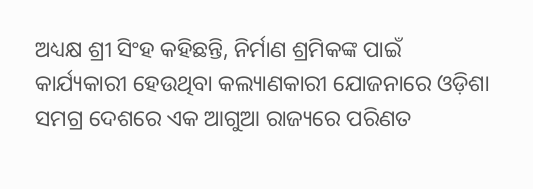ଅଧ୍ୟକ୍ଷ ଶ୍ରୀ ସିଂହ କହିଛନ୍ତି, ନିର୍ମାଣ ଶ୍ରମିକଙ୍କ ପାଇଁ କାର୍ଯ୍ୟକାରୀ ହେଉଥିବା କଲ୍ୟାଣ‌କାରୀ ଯୋଜନାରେ ଓଡ଼ିଶା ସମଗ୍ର ଦେଶରେ ଏକ ଆଗୁଆ ରାଜ୍ୟରେ ପରିଣତ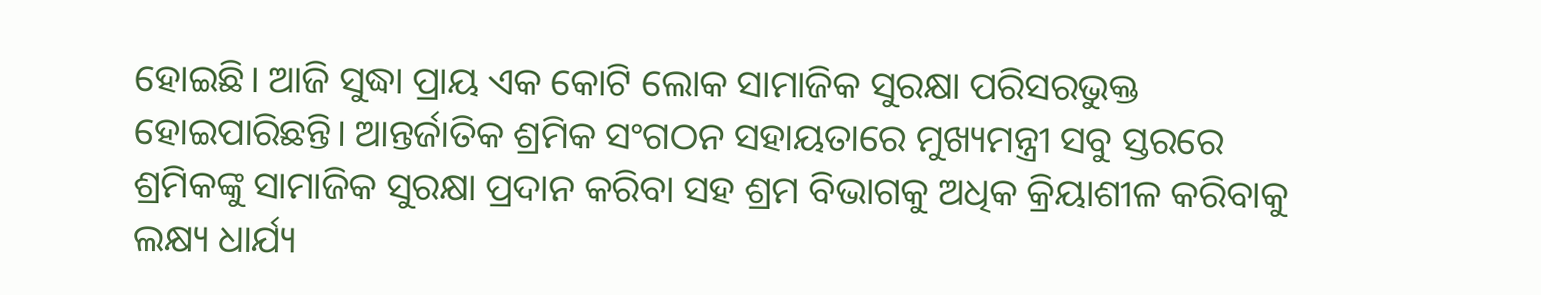ହୋଇଛି। ଆଜି ସୁଦ୍ଧା ପ୍ରାୟ ଏକ କୋଟି ଲୋକ ସାମାଜିକ ସୁରକ୍ଷା ପରିସରଭୁକ୍ତ ହୋଇପାରିଛନ୍ତି। ଆନ୍ତର୍ଜାତିକ ଶ୍ରମିକ ସଂଗଠନ ସହାୟତାରେ ମୁଖ୍ୟମନ୍ତ୍ରୀ ସବୁ ସ୍ତରରେ ଶ୍ରମିକଙ୍କୁ ସାମାଜିକ ସୁରକ୍ଷା ପ୍ରଦାନ କରିବା ସହ ଶ୍ରମ ବିଭାଗକୁ ଅଧିକ କ୍ରିୟାଶୀଳ କରିବାକୁ ଲକ୍ଷ୍ୟ ଧାର୍ଯ୍ୟ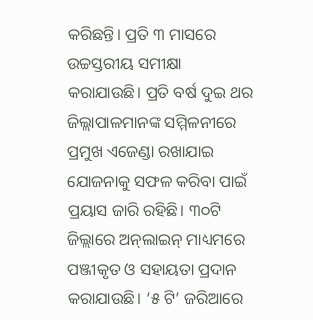କରିଛନ୍ତି। ପ୍ରତି ୩ ମାସରେ ଉଚ୍ଚସ୍ତରୀୟ ସମୀକ୍ଷା କରାଯାଉଛି। ପ୍ରତି ବର୍ଷ ଦୁଇ ଥର ଜିଲ୍ଲାପାଳମାନଙ୍କ ସମ୍ମିଳନୀରେ ପ୍ରମୁଖ ଏଜେଣ୍ଡା ରଖାଯାଇ ଯୋଜନାକୁ ସଫଳ କରିବା ପାଇଁ ପ୍ରୟାସ ଜାରି ରହିଛି। ୩୦ଟି ଜିଲ୍ଲାରେ ଅନ୍‌ଲାଇନ୍ ମାଧ୍ୟମରେ ପଞ୍ଜୀକୃତ ଓ ସହାୟତା ପ୍ରଦାନ କରାଯାଉଛି। ‘୫ ଟି’ ଜରିଆରେ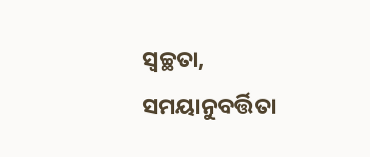ସ୍ବଚ୍ଛତା, ସମୟାନୁବର୍ତ୍ତିତା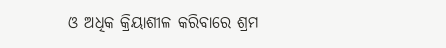ଓ ଅଧିକ କ୍ରିୟାଶୀଳ କରିବାରେ ଶ୍ରମ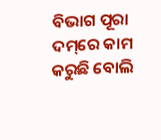ବିଭାଗ ପୂରା ଦମ୍‌ରେ କାମ କରୁଛି ବୋଲି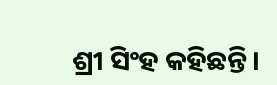ଶ୍ରୀ ସିଂହ କହିଛନ୍ତି।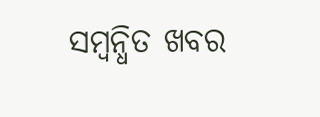ସମ୍ବନ୍ଧିତ ଖବର